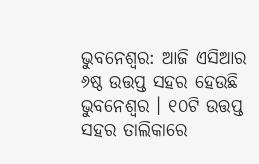ଭୁବନେଶ୍ୱର: ଆଜି ଏସିଆର ୬ଷ୍ଠ ଉତ୍ତପ୍ତ ସହର ହେଉଛି ଭୁବନେଶ୍ୱର । ୧୦ଟି ଉତ୍ତପ୍ତ ସହର ତାଲିକାରେ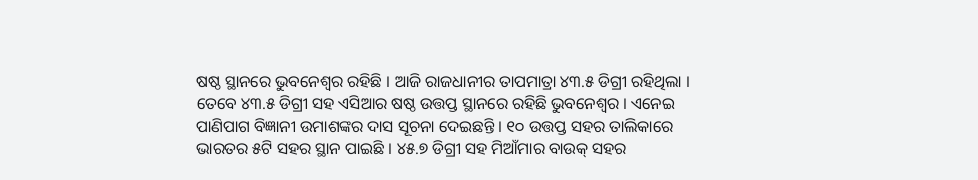ଷଷ୍ଠ ସ୍ଥାନରେ ଭୁବନେଶ୍ୱର ରହିଛି । ଆଜି ରାଜଧାନୀର ତାପମାତ୍ରା ୪୩.୫ ଡିଗ୍ରୀ ରହିଥିଲା । ତେବେ ୪୩.୫ ଡିଗ୍ରୀ ସହ ଏସିଆର ଷଷ୍ଠ ଉତ୍ତପ୍ତ ସ୍ଥାନରେ ରହିଛି ଭୁବନେଶ୍ୱର । ଏନେଇ ପାଣିପାଗ ବିଜ୍ଞାନୀ ଉମାଶଙ୍କର ଦାସ ସୂଚନା ଦେଇଛନ୍ତି । ୧୦ ଉତ୍ତପ୍ତ ସହର ତାଲିକାରେ ଭାରତର ୫ଟି ସହର ସ୍ଥାନ ପାଇଛି । ୪୫.୭ ଡିଗ୍ରୀ ସହ ମିଆଁମାର ବାଉକ୍ ସହର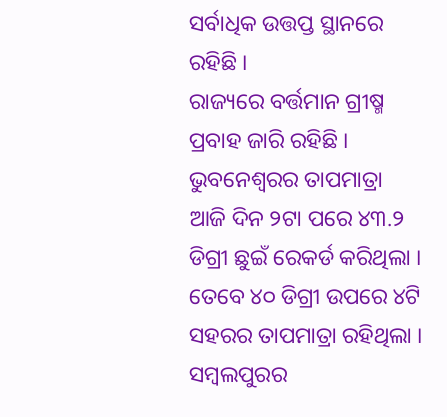ସର୍ବାଧିକ ଉତ୍ତପ୍ତ ସ୍ଥାନରେ ରହିଛି ।
ରାଜ୍ୟରେ ବର୍ତ୍ତମାନ ଗ୍ରୀଷ୍ମ ପ୍ରବାହ ଜାରି ରହିଛି । ଭୁବନେଶ୍ୱରର ତାପମାତ୍ରା ଆଜି ଦିନ ୨ଟା ପରେ ୪୩.୨ ଡିଗ୍ରୀ ଛୁଇଁ ରେକର୍ଡ କରିଥିଲା । ତେବେ ୪୦ ଡିଗ୍ରୀ ଉପରେ ୪ଟି ସହରର ତାପମାତ୍ରା ରହିଥିଲା । ସମ୍ବଲପୁରର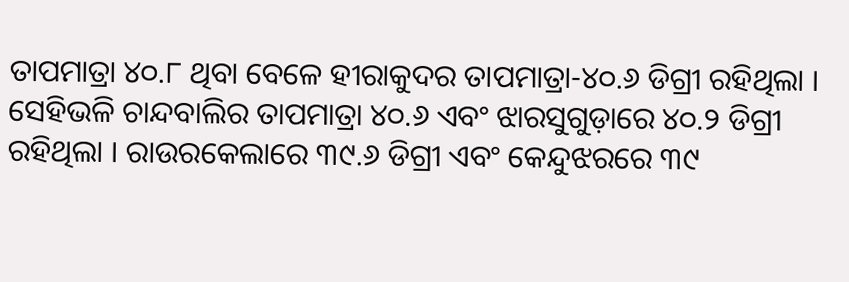ତାପମାତ୍ରା ୪୦.୮ ଥିବା ବେଳେ ହୀରାକୁଦର ତାପମାତ୍ରା-୪୦.୬ ଡିଗ୍ରୀ ରହିଥିଲା । ସେହିଭଳି ଚାନ୍ଦବାଲିର ତାପମାତ୍ରା ୪୦.୬ ଏବଂ ଝାରସୁଗୁଡ଼ାରେ ୪୦.୨ ଡିଗ୍ରୀ ରହିଥିଲା । ରାଉରକେଲାରେ ୩୯.୬ ଡିଗ୍ରୀ ଏବଂ କେନ୍ଦୁଝରରେ ୩୯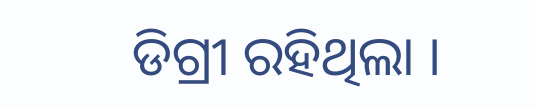ଡିଗ୍ରୀ ରହିଥିଲା ।